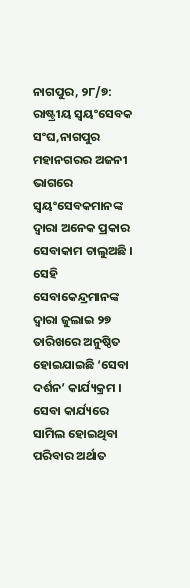ନାଗପୁର, ୨୮/୭: ରାଷ୍ଟ୍ରୀୟ ସ୍ୱୟଂସେବକ ସଂଘ,ନାଗପୁର ମହାନଗରର ଅଜନୀ ଭାଗରେ ସ୍ୱୟଂସେବକମାନଙ୍କ ଦ୍ୱାରା ଅନେକ ପ୍ରକାର ସେବାକାମ ଚାଲୁଅଛି । ସେହି ସେବାକେନ୍ଦ୍ରମାନଙ୍କ ଦ୍ୱାରା ଜୁଲାଇ ୨୭ ତାରିଖରେ ଅନୁଷ୍ଠିତ ହୋଇଯାଇଛି ‘ସେବା ଦର୍ଶନ’ କାର୍ଯ୍ୟକ୍ରମ । ସେବା କାର୍ଯ୍ୟରେ ସାମିଲ ହୋଇଥିବା ପରିବାର ଅର୍ଥାତ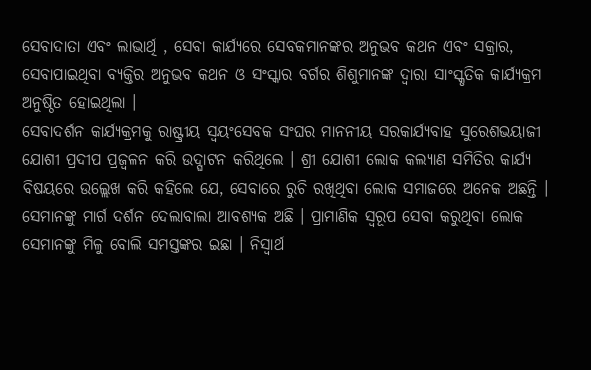ସେବାଦାତା ଏବଂ ଲାଭାର୍ଥି , ସେବା କାର୍ଯ୍ୟରେ ସେବକମାନଙ୍କର ଅନୁଭବ କଥନ ଏବଂ ସକ୍ରାର, ସେବାପାଇଥିବା ବ୍ୟକ୍ତିର ଅନୁଭବ କଥନ ଓ ସଂସ୍କାର ବର୍ଗର ଶିଶୁମାନଙ୍କ ଦ୍ୱାରା ସାଂସ୍କୃତିକ କାର୍ଯ୍ୟକ୍ରମ ଅନୁଷ୍ଠିତ ହୋଇଥିଲା ।
ସେବାଦର୍ଶନ କାର୍ଯ୍ୟକ୍ରମକୁ ରାଷ୍ଟ୍ରୀୟ ସ୍ୱୟଂସେବକ ସଂଘର ମାନନୀୟ ସରକାର୍ଯ୍ୟବାହ ସୁରେଶଭୟାଜୀ ଯୋଶୀ ପ୍ରଦୀପ ପ୍ରଜ୍ୱଳନ କରି ଉଦ୍ଘାଟନ କରିଥିଲେ । ଶ୍ରୀ ଯୋଶୀ ଲୋକ କଲ୍ୟାଣ ସମିତିର କାର୍ଯ୍ୟ ବିଷୟରେ ଉଲ୍ଲେଖ କରି କହିଲେ ଯେ, ସେବାରେ ରୁଚି ରଖିଥିବା ଲୋକ ସମାଜରେ ଅନେକ ଅଛନ୍ତି । ସେମାନଙ୍କୁ ମାର୍ଗ ଦର୍ଶନ ଦେଲାବାଲା ଆବଶ୍ୟକ ଅଛି । ପ୍ରାମାଣିକ ସ୍ୱରୂପ ସେବା କରୁଥିବା ଲୋକ ସେମାନଙ୍କୁ ମିଳୁ ବୋଲି ସମସ୍ତଙ୍କର ଇଛା । ନିସ୍ୱାର୍ଥ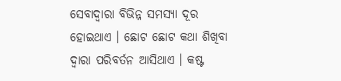ସେବାଦ୍ୱାରା ବିଭିନ୍ନ ସମସ୍ୟା ଦୂର ହୋଇଥାଏ । ଛୋଟ ଛୋଟ କଥା ଶିଖିବା ଦ୍ୱାରା ପରିବର୍ତନ ଆସିଥାଏ । କଷ୍ଟ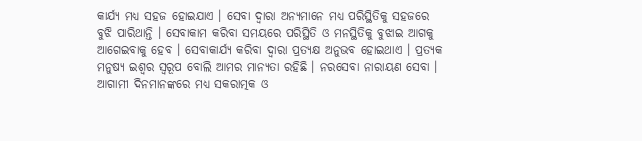କାର୍ଯ୍ୟ ମଧ୍ୟ ସହଜ ହୋଇଯାଏ । ସେବା ଦ୍ୱାରା ଅନ୍ୟମାନେ ମଧ୍ୟ ପରିସ୍ଥିତିକୁ ସହଜରେ ବୁଝି ପାରିଥାନ୍ତି । ସେବାକାମ କରିବା ସମୟରେ ପରିସ୍ଥିତି ଓ ମନସ୍ଥିତିକୁ ବୁଝାଇ ଆଗକୁ ଆଗେଇବାକୁ ହେବ । ସେବାକାର୍ଯ୍ୟ କରିବା ଦ୍ୱାରା ପ୍ରତ୍ୟକ୍ଷ ଅନୁଭବ ହୋଇଥାଏ । ପ୍ରତ୍ୟକ ମନୁଷ୍ୟ ଇଶ୍ୱର ସ୍ୱରୂପ ବୋଲି ଆମର ମାନ୍ୟତା ରହିଛି । ନରସେବା ନାରାୟଣ ସେବା । ଆଗାମୀ ଦିନମାନଙ୍କରେ ମଧ୍ୟ ସକରାତ୍ମକ ଓ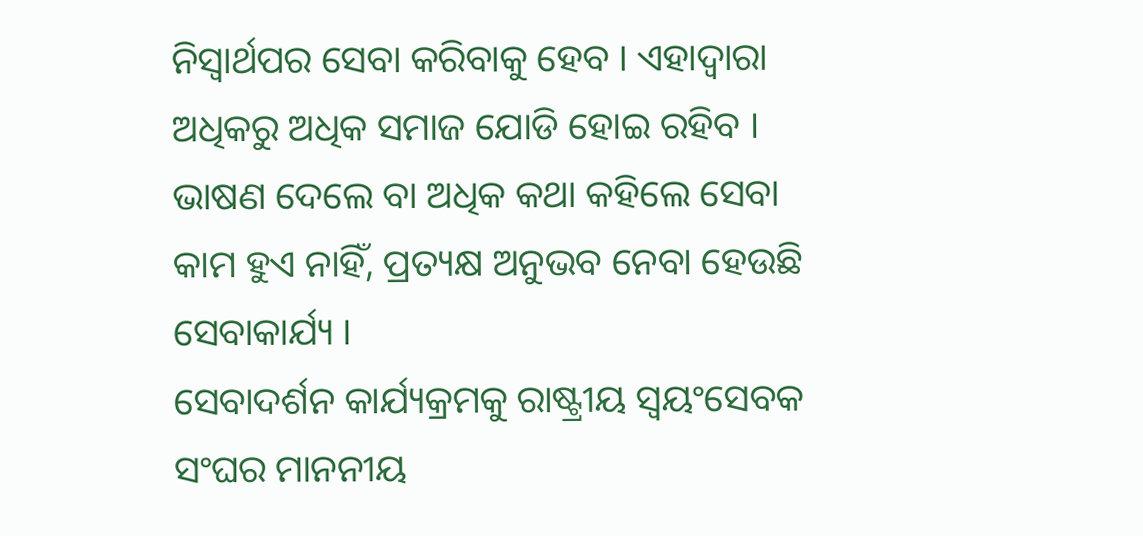ନିସ୍ୱାର୍ଥପର ସେବା କରିବାକୁ ହେବ । ଏହାଦ୍ୱାରା ଅଧିକରୁ ଅଧିକ ସମାଜ ଯୋଡି ହୋଇ ରହିବ । ଭାଷଣ ଦେଲେ ବା ଅଧିକ କଥା କହିଲେ ସେବା କାମ ହୁଏ ନାହିଁ, ପ୍ରତ୍ୟକ୍ଷ ଅନୁଭବ ନେବା ହେଉଛି ସେବାକାର୍ଯ୍ୟ ।
ସେବାଦର୍ଶନ କାର୍ଯ୍ୟକ୍ରମକୁ ରାଷ୍ଟ୍ରୀୟ ସ୍ୱୟଂସେବକ ସଂଘର ମାନନୀୟ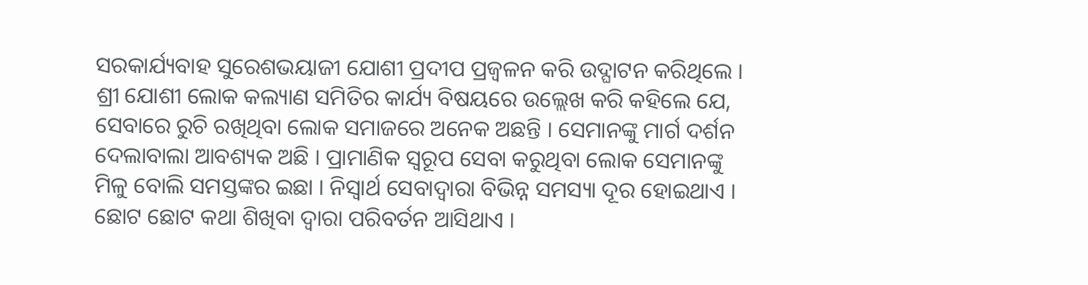ସରକାର୍ଯ୍ୟବାହ ସୁରେଶଭୟାଜୀ ଯୋଶୀ ପ୍ରଦୀପ ପ୍ରଜ୍ୱଳନ କରି ଉଦ୍ଘାଟନ କରିଥିଲେ । ଶ୍ରୀ ଯୋଶୀ ଲୋକ କଲ୍ୟାଣ ସମିତିର କାର୍ଯ୍ୟ ବିଷୟରେ ଉଲ୍ଲେଖ କରି କହିଲେ ଯେ, ସେବାରେ ରୁଚି ରଖିଥିବା ଲୋକ ସମାଜରେ ଅନେକ ଅଛନ୍ତି । ସେମାନଙ୍କୁ ମାର୍ଗ ଦର୍ଶନ ଦେଲାବାଲା ଆବଶ୍ୟକ ଅଛି । ପ୍ରାମାଣିକ ସ୍ୱରୂପ ସେବା କରୁଥିବା ଲୋକ ସେମାନଙ୍କୁ ମିଳୁ ବୋଲି ସମସ୍ତଙ୍କର ଇଛା । ନିସ୍ୱାର୍ଥ ସେବାଦ୍ୱାରା ବିଭିନ୍ନ ସମସ୍ୟା ଦୂର ହୋଇଥାଏ । ଛୋଟ ଛୋଟ କଥା ଶିଖିବା ଦ୍ୱାରା ପରିବର୍ତନ ଆସିଥାଏ ।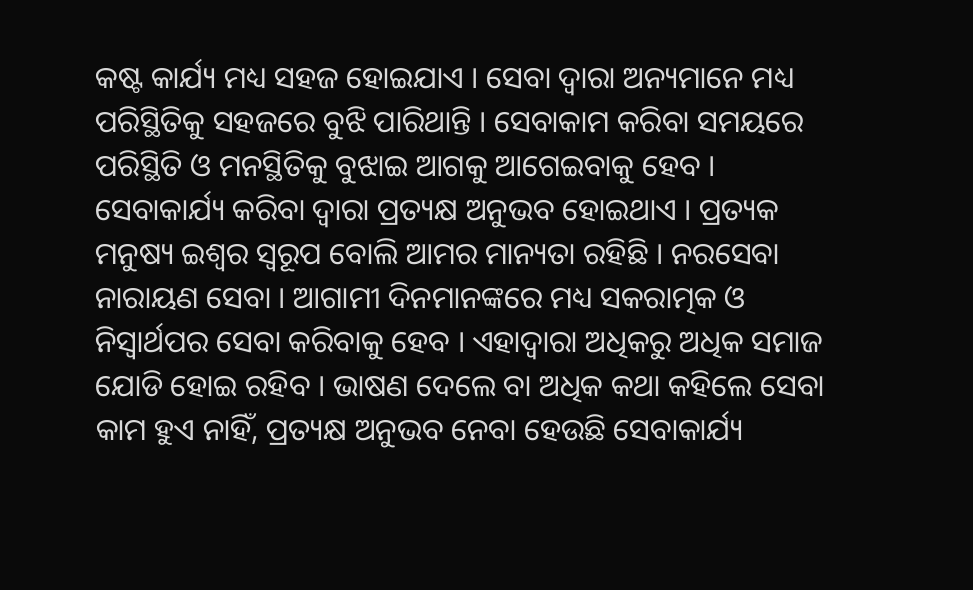କଷ୍ଟ କାର୍ଯ୍ୟ ମଧ୍ୟ ସହଜ ହୋଇଯାଏ । ସେବା ଦ୍ୱାରା ଅନ୍ୟମାନେ ମଧ୍ୟ ପରିସ୍ଥିତିକୁ ସହଜରେ ବୁଝି ପାରିଥାନ୍ତି । ସେବାକାମ କରିବା ସମୟରେ ପରିସ୍ଥିତି ଓ ମନସ୍ଥିତିକୁ ବୁଝାଇ ଆଗକୁ ଆଗେଇବାକୁ ହେବ । ସେବାକାର୍ଯ୍ୟ କରିବା ଦ୍ୱାରା ପ୍ରତ୍ୟକ୍ଷ ଅନୁଭବ ହୋଇଥାଏ । ପ୍ରତ୍ୟକ ମନୁଷ୍ୟ ଇଶ୍ୱର ସ୍ୱରୂପ ବୋଲି ଆମର ମାନ୍ୟତା ରହିଛି । ନରସେବା ନାରାୟଣ ସେବା । ଆଗାମୀ ଦିନମାନଙ୍କରେ ମଧ୍ୟ ସକରାତ୍ମକ ଓ ନିସ୍ୱାର୍ଥପର ସେବା କରିବାକୁ ହେବ । ଏହାଦ୍ୱାରା ଅଧିକରୁ ଅଧିକ ସମାଜ ଯୋଡି ହୋଇ ରହିବ । ଭାଷଣ ଦେଲେ ବା ଅଧିକ କଥା କହିଲେ ସେବା କାମ ହୁଏ ନାହିଁ, ପ୍ରତ୍ୟକ୍ଷ ଅନୁଭବ ନେବା ହେଉଛି ସେବାକାର୍ଯ୍ୟ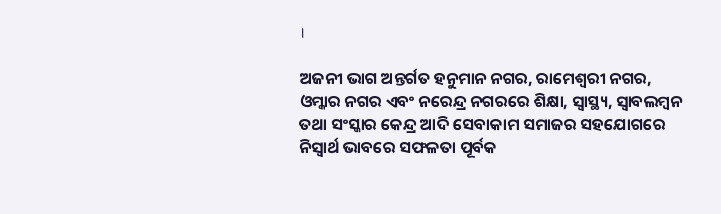।

ଅଜନୀ ଭାଗ ଅନ୍ତର୍ଗତ ହନୁମାନ ନଗର, ରାମେଶ୍ୱରୀ ନଗର, ଓମ୍କାର ନଗର ଏବଂ ନରେନ୍ଦ୍ର ନଗରରେ ଶିକ୍ଷା, ସ୍ୱାସ୍ଥ୍ୟ, ସ୍ୱାବଲମ୍ବନ ତଥା ସଂସ୍କାର କେନ୍ଦ୍ର ଆଦି ସେବାକାମ ସମାଜର ସହଯୋଗରେ ନିସ୍ୱାର୍ଥ ଭାବରେ ସଫଳତା ପୂର୍ବକ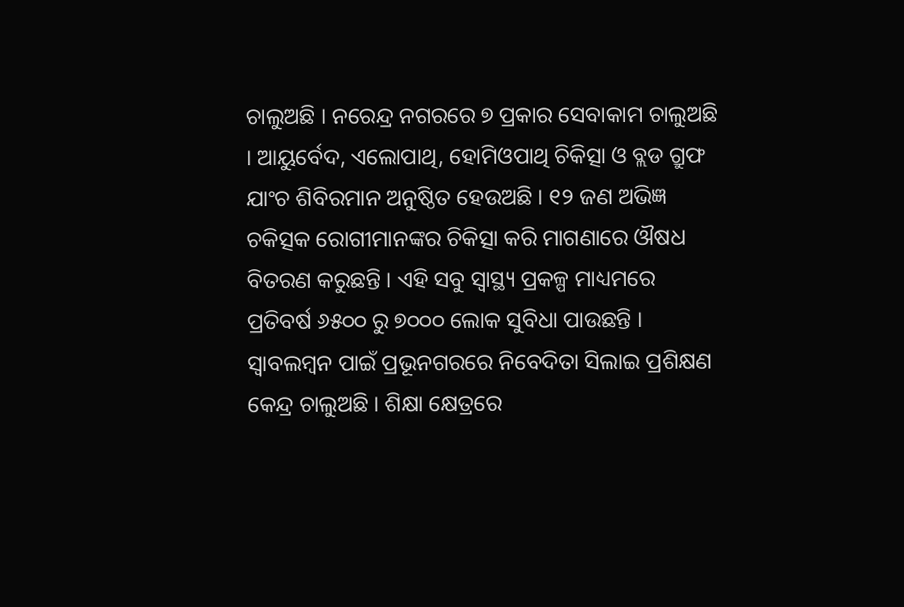ଚାଲୁଅଛି । ନରେନ୍ଦ୍ର ନଗରରେ ୭ ପ୍ରକାର ସେବାକାମ ଚାଲୁଅଛି । ଆୟୁର୍ବେଦ, ଏଲୋପାଥି, ହୋମିଓପାଥି ଚିକିତ୍ସା ଓ ବ୍ଲଡ ଗ୍ରୁଫ ଯାଂଚ ଶିବିରମାନ ଅନୁଷ୍ଠିତ ହେଉଅଛି । ୧୨ ଜଣ ଅଭିଜ୍ଞ ଚକିତ୍ସକ ରୋଗୀମାନଙ୍କର ଚିକିତ୍ସା କରି ମାଗଣାରେ ଔଷଧ ବିତରଣ କରୁଛନ୍ତି । ଏହି ସବୁ ସ୍ୱାସ୍ଥ୍ୟ ପ୍ରକଳ୍ପ ମାଧ୍ୟମରେ ପ୍ରତିବର୍ଷ ୬୫୦୦ ରୁ ୭୦୦୦ ଲୋକ ସୁବିଧା ପାଉଛନ୍ତି । ସ୍ୱାବଲମ୍ବନ ପାଇଁ ପ୍ରଭୂନଗରରେ ନିବେଦିତା ସିଲାଇ ପ୍ରଶିକ୍ଷଣ କେନ୍ଦ୍ର ଚାଲୁଅଛି । ଶିକ୍ଷା କ୍ଷେତ୍ରରେ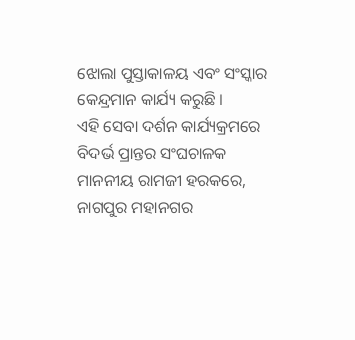ଝୋଲା ପୁସ୍ତାକାଳୟ ଏବଂ ସଂସ୍କାର କେନ୍ଦ୍ରମାନ କାର୍ଯ୍ୟ କରୁଛି ।
ଏହି ସେବା ଦର୍ଶନ କାର୍ଯ୍ୟକ୍ରମରେ ବିଦର୍ଭ ପ୍ରାନ୍ତର ସଂଘଚାଳକ ମାନନୀୟ ରାମଜୀ ହରକରେ, ନାଗପୁର ମହାନଗର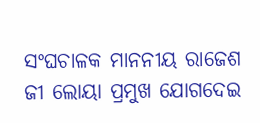ସଂଘଚାଳକ ମାନନୀୟ ରାଜେଶ ଜୀ ଲୋୟା ପ୍ରମୁଖ ଯୋଗଦେଇ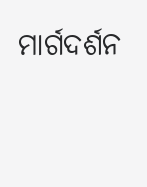ମାର୍ଗଦର୍ଶନ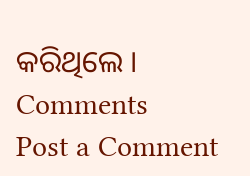କରିଥିଲେ ।
Comments
Post a Comment